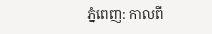ភ្នំពេញ: កាលពី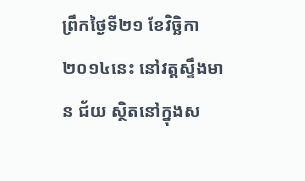ព្រឹកថ្ងៃទី២១ ខែវិច្ឆិកា ២០១៤នេះ នៅវត្ដស្ទឹងមាន ជ័យ ស្ថិតនៅក្នុងស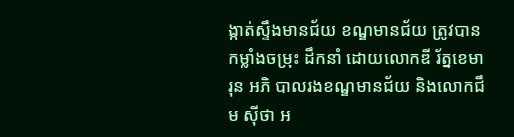ង្កាត់ស្ទឹងមានជ័យ ខណ្ឌមានជ័យ ត្រូវបានកម្លាំងចម្រុះ ដឹកនាំ ដោយលោកឌី រ័ត្នខេមារុន អភិ បាលរងខណ្ឌមានជ័យ និងលោកជឹម ស៊ីថា អ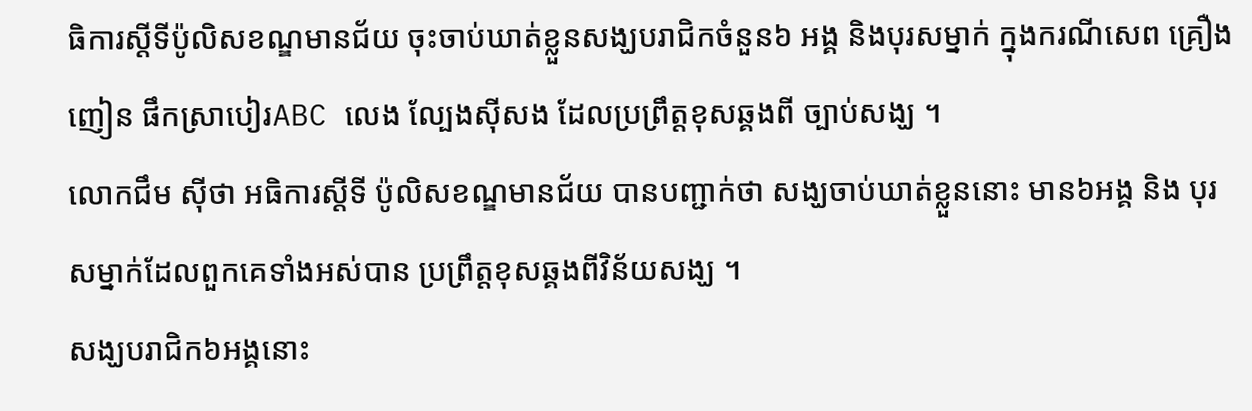ធិការស្ដីទីប៉ូលិសខណ្ឌមានជ័យ ចុះចាប់ឃាត់ខ្លួនសង្ឃបរាជិកចំនួន៦ អង្គ និងបុរសម្នាក់ ក្នុងករណីសេព គ្រឿងញៀន ផឹកស្រាបៀរABC លេង ល្បែងស៊ីសង ដែលប្រព្រឹត្ដខុសឆ្គងពី ច្បាប់សង្ឃ ។
លោកជឹម ស៊ីថា អធិការស្ដីទី ប៉ូលិសខណ្ឌមានជ័យ បានបញ្ជាក់ថា សង្ឃចាប់ឃាត់ខ្លួននោះ មាន៦អង្គ និង បុរសម្នាក់ដែលពួកគេទាំងអស់បាន ប្រព្រឹត្ដខុសឆ្គងពីវិន័យសង្ឃ ។
សង្ឃបរាជិក៦អង្គនោះ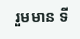រួមមាន ទី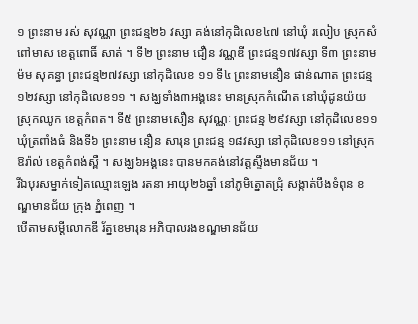១ ព្រះនាម រស់ សុវណ្ណា ព្រះជន្ម២៦ វស្សា គង់នៅកុដិលេខ៤៧ នៅឃុំ រលៀប ស្រុកសំពៅមាស ខេត្ដពោធិ៍ សាត់ ។ ទី២ ព្រះនាម ជឿន វណ្ណឌី ព្រះជន្ម១៧វស្សា ទី៣ ព្រះនាម ម៉ម សុគន្ធា ព្រះជន្ម២៧វស្សា នៅកុដិលេខ ១១ ទី៤ ព្រះនាមនឿន ផាន់ណាត ព្រះជន្ម១២វស្សា នៅកុដិលេខ១១ ។ សង្ឃទាំង៣អង្គនេះ មានស្រុកកំណើត នៅឃុំដូនយ៉យ ស្រុកឈូក ខេត្ដកំពត។ ទី៥ ព្រះនាមសឿន សុវណ្ណៈ ព្រះជន្ម ២៩វស្សា នៅកុដិលេខ១១ ឃុំត្រពាំងធំ និងទី៦ ព្រះនាម នឿន សារុន ព្រះជន្ម ១៨វស្សា នៅកុដិលេខ១១ នៅស្រុក ឱរ៉ាល់ ខេត្ដកំពង់ស្ពឺ ។ សង្ឃ៦អង្គនេះ បានមកគង់នៅវត្ដស្ទឹងមានជ័យ ។
រីឯបុរសម្នាក់ទៀតឈ្មោះឡេង រតនា អាយុ២៦ឆ្នាំ នៅភូមិត្នោតជ្រុំ សង្កាត់បឹងទំពុន ខណ្ឌមានជ័យ ក្រុង ភ្នំពេញ ។
បើតាមសម្ដីលោកឌី រ័ត្នខេមារុន អភិបាលរងខណ្ឌមានជ័យ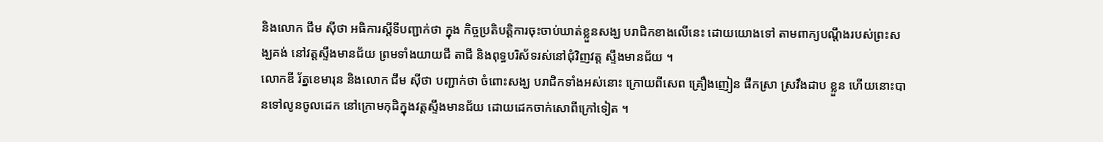និងលោក ជឹម ស៊ីថា អធិការស្ដីទីបញ្ជាក់ថា ក្នុង កិច្ចប្រតិបត្ដិការចុះចាប់ឃាត់ខ្លួនសង្ឃ បរាជិកខាងលើនេះ ដោយយោងទៅ តាមពាក្យបណ្ដឹងរបស់ព្រះសង្ឃគង់ នៅវត្ដស្ទឹងមានជ័យ ព្រមទាំងយាយជី តាជី និងពុទ្ធបរិស័ទរស់នៅជុំវិញវត្ដ ស្ទឹងមានជ័យ ។
លោកឌី រ័ត្នខេមារុន និងលោក ជឹម ស៊ីថា បញ្ជាក់ថា ចំពោះសង្ឃ បរាជិកទាំងអស់នោះ ក្រោយពីសេព គ្រឿងញៀន ផឹកស្រា ស្រវឹងដាប ខ្លួន ហើយនោះបានទៅលូនចូលដេក នៅក្រោមកុដិក្នុងវត្ដស្ទឹងមានជ័យ ដោយដេកចាក់សោពីក្រៅទៀត ។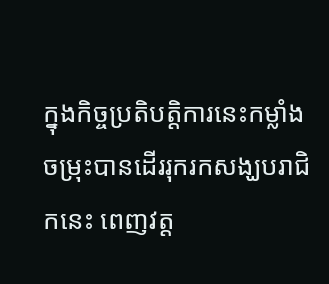ក្នុងកិច្ចប្រតិបត្ដិការនេះកម្លាំង ចម្រុះបានដើររុករកសង្ឃបរាជិកនេះ ពេញវត្ដ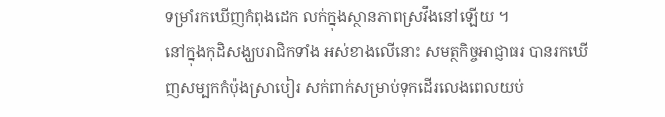ទម្រាំរកឃើញកំពុងដេក លក់ក្នុងស្ថានភាពស្រវឹងនៅឡើយ ។
នៅក្នុងកុដិសង្ឃបរាជិកទាំង អស់ខាងលើនោះ សមត្ថកិច្ចអាជ្ញាធរ បានរកឃើញសម្បកកំប៉ុងស្រាបៀរ សក់ពាក់សម្រាប់ទុកដើរលេងពេលយប់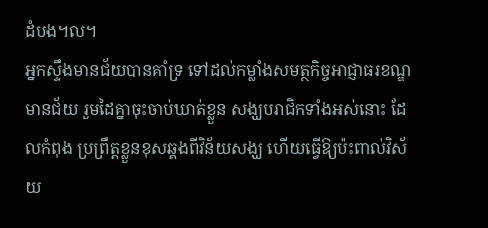ដំបង។ល។
អ្នកស្ទឹងមានជ័យបានគាំទ្រ ទៅដល់កម្លាំងសមត្ថកិច្ចអាជ្ញាធរខណ្ឌ មានជ័យ រួមដៃគ្នាចុះចាប់ឃាត់ខ្លួន សង្ឃបរាជិកទាំងអស់នោះ ដែលកំពុង ប្រព្រឹត្ដខ្លួនខុសឆ្គងពីវិន័យសង្ឃ ហើយធ្វើឱ្យប៉ះពាល់វិស័យ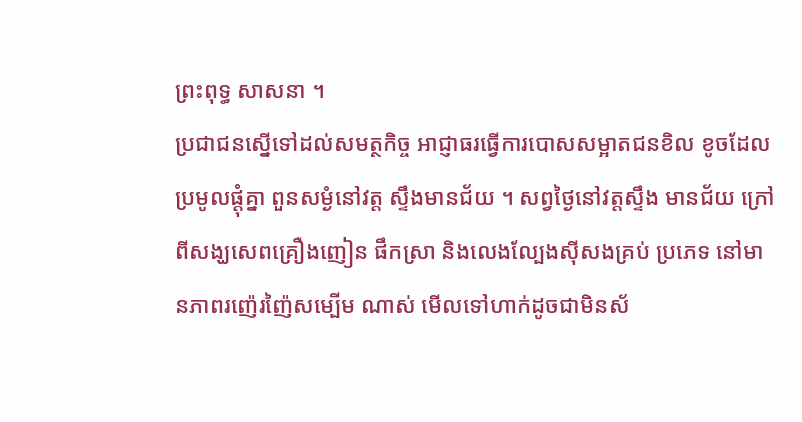ព្រះពុទ្ធ សាសនា ។
ប្រជាជនស្នើទៅដល់សមត្ថកិច្ច អាជ្ញាធរធ្វើការបោសសម្អាតជនខិល ខូចដែលប្រមូលផ្ដុំគ្នា ពួនសម្ងំនៅវត្ដ ស្ទឹងមានជ័យ ។ សព្វថ្ងៃនៅវត្ដស្ទឹង មានជ័យ ក្រៅពីសង្ឃសេពគ្រឿងញៀន ផឹកស្រា និងលេងល្បែងស៊ីសងគ្រប់ ប្រភេទ នៅមានភាពរញ៉េរញ៉ៃសម្បើម ណាស់ មើលទៅហាក់ដូចជាមិនស័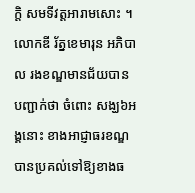ក្ដិ សមទីវត្ដអារាមសោះ ។
លោកឌី រ័ត្នខេមារុន អភិបាល រងខណ្ឌមានជ័យបានបញ្ជាក់ថា ចំពោះ សង្ឃ៦អង្គនោះ ខាងអាជ្ញាធរខណ្ឌ បានប្រគល់ទៅឱ្យខាងធ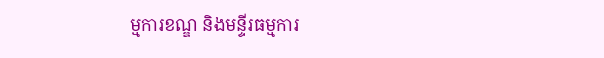ម្មការខណ្ឌ និងមន្ទីរធម្មការ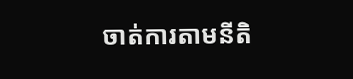ចាត់ការតាមនីតិ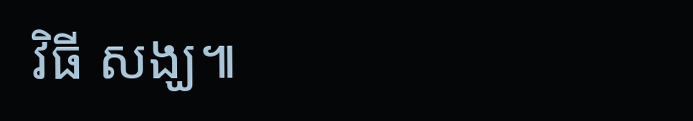វិធី សង្ឃ៕